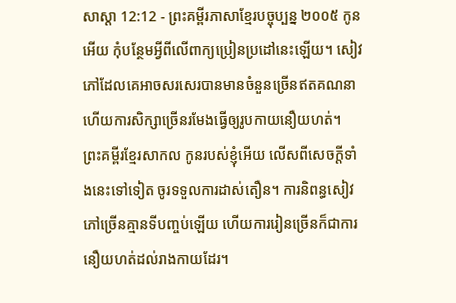សាស្តា 12:12 - ព្រះគម្ពីរភាសាខ្មែរបច្ចុប្បន្ន ២០០៥ កូនអើយ កុំបន្ថែមអ្វីពីលើពាក្យប្រៀនប្រដៅនេះឡើយ។ សៀវភៅដែលគេអាចសរសេរបានមានចំនួនច្រើនឥតគណនា ហើយការសិក្សាច្រើនរមែងធ្វើឲ្យរូបកាយនឿយហត់។ ព្រះគម្ពីរខ្មែរសាកល កូនរបស់ខ្ញុំអើយ លើសពីសេចក្ដីទាំងនេះទៅទៀត ចូរទទួលការដាស់តឿន។ ការនិពន្ធសៀវភៅច្រើនគ្មានទីបញ្ចប់ឡើយ ហើយការរៀនច្រើនក៏ជាការនឿយហត់ដល់រាងកាយដែរ។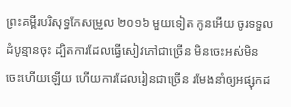ព្រះគម្ពីរបរិសុទ្ធកែសម្រួល ២០១៦ មួយទៀត កូនអើយ ចូរទទួលដំបូន្មានចុះ ដ្បិតការដែលធ្វើសៀវភៅជាច្រើន មិនចេះអស់មិនចេះហើយឡើយ ហើយការដែលរៀនជាច្រើន រមែងនាំឲ្យអផ្សុកដ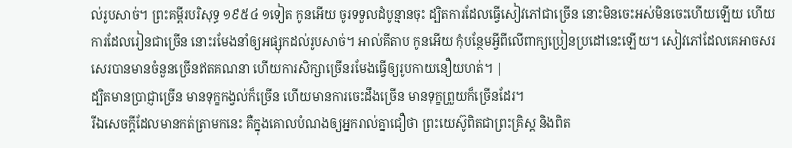ល់រូបសាច់។ ព្រះគម្ពីរបរិសុទ្ធ ១៩៥៤ ១ទៀត កូនអើយ ចូរទទួលដំបូន្មានចុះ ដ្បិតការដែលធ្វើសៀវភៅជាច្រើន នោះមិនចេះអស់មិនចេះហើយឡើយ ហើយការដែលរៀនជាច្រើន នោះរមែងនាំឲ្យអផ្សុកដល់រូបសាច់។ អាល់គីតាប កូនអើយ កុំបន្ថែមអ្វីពីលើពាក្យប្រៀនប្រដៅនេះឡើយ។ សៀវភៅដែលគេអាចសរសេរបានមានចំនួនច្រើនឥតគណនា ហើយការសិក្សាច្រើនរមែងធ្វើឲ្យរូបកាយនឿយហត់។ |
ដ្បិតមានប្រាជ្ញាច្រើន មានទុក្ខកង្វល់ក៏ច្រើន ហើយមានការចេះដឹងច្រើន មានទុក្ខព្រួយក៏ច្រើនដែរ។
រីឯសេចក្ដីដែលមានកត់ត្រាមកនេះ គឺក្នុងគោលបំណងឲ្យអ្នករាល់គ្នាជឿថា ព្រះយេស៊ូពិតជាព្រះគ្រិស្ត និងពិត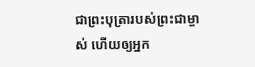ជាព្រះបុត្រារបស់ព្រះជាម្ចាស់ ហើយឲ្យអ្នក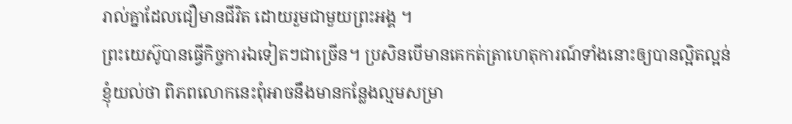រាល់គ្នាដែលជឿមានជីវិត ដោយរួមជាមួយព្រះអង្គ ។
ព្រះយេស៊ូបានធ្វើកិច្ចការឯទៀតៗជាច្រើន។ ប្រសិនបើមានគេកត់ត្រាហេតុការណ៍ទាំងនោះឲ្យបានល្អិតល្អន់ ខ្ញុំយល់ថា ពិភពលោកនេះពុំអាចនឹងមានកន្លែងល្មមសម្រា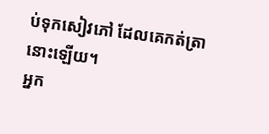ប់ទុកសៀវភៅ ដែលគេកត់ត្រានោះឡើយ។
អ្នក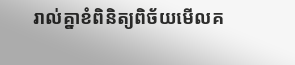រាល់គ្នាខំពិនិត្យពិច័យមើលគ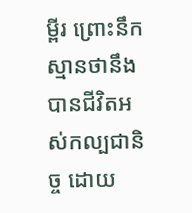ម្ពីរ ព្រោះនឹកស្មានថានឹងបានជីវិតអស់កល្បជានិច្ច ដោយ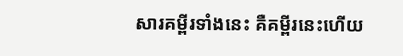សារគម្ពីរទាំងនេះ គឺគម្ពីរនេះហើយ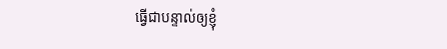ធ្វើជាបន្ទាល់ឲ្យខ្ញុំ